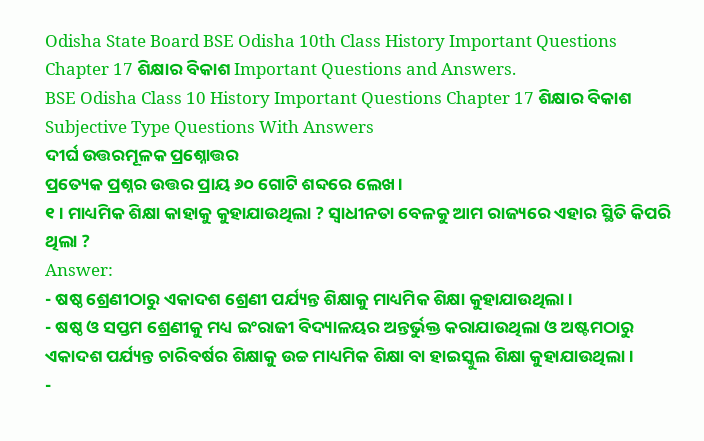Odisha State Board BSE Odisha 10th Class History Important Questions Chapter 17 ଶିକ୍ଷାର ବିକାଶ Important Questions and Answers.
BSE Odisha Class 10 History Important Questions Chapter 17 ଶିକ୍ଷାର ବିକାଶ
Subjective Type Questions With Answers
ଦୀର୍ଘ ଉତ୍ତରମୂଳକ ପ୍ରଶ୍ନୋତ୍ତର
ପ୍ରତ୍ୟେକ ପ୍ରଶ୍ନର ଉତ୍ତର ପ୍ରାୟ ୬୦ ଗୋଟି ଶବ୍ଦରେ ଲେଖ ।
୧। ମାଧ୍ୟମିକ ଶିକ୍ଷା କାହାକୁ କୁହାଯାଉଥିଲା ? ସ୍ଵାଧୀନତା ବେଳକୁ ଆମ ରାଜ୍ୟରେ ଏହାର ସ୍ଥିତି କିପରି ଥିଲା ?
Answer:
- ଷଷ୍ଠ ଶ୍ରେଣୀଠାରୁ ଏକାଦଶ ଶ୍ରେଣୀ ପର୍ଯ୍ୟନ୍ତ ଶିକ୍ଷାକୁ ମାଧ୍ୟମିକ ଶିକ୍ଷା କୁହାଯାଉଥିଲା ।
- ଷଷ୍ଠ ଓ ସପ୍ତମ ଶ୍ରେଣୀକୁ ମଧ୍ୟ ଇଂରାଜୀ ବିଦ୍ୟାଳୟର ଅନ୍ତର୍ଭୁକ୍ତ କରାଯାଉଥିଲା ଓ ଅଷ୍ଟମଠାରୁ ଏକାଦଶ ପର୍ଯ୍ୟନ୍ତ ଚାରିବର୍ଷର ଶିକ୍ଷାକୁ ଉଚ୍ଚ ମାଧ୍ୟମିକ ଶିକ୍ଷା ବା ହାଇସ୍କୁଲ ଶିକ୍ଷା କୁହାଯାଉଥିଲା ।
-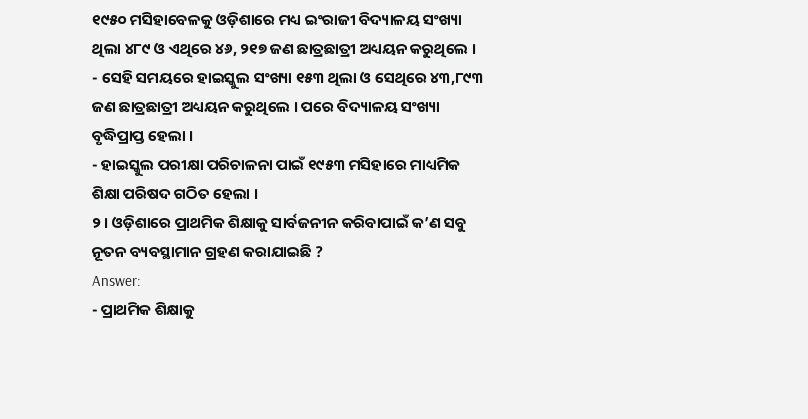୧୯୫୦ ମସିହାବେଳକୁ ଓଡ଼ିଶାରେ ମଧ୍ୟ ଇଂରାଜୀ ବିଦ୍ୟାଳୟ ସଂଖ୍ୟା ଥିଲା ୪୮୯ ଓ ଏଥିରେ ୪୬, ୨୧୭ ଜଣ ଛାତ୍ରଛାତ୍ରୀ ଅଧ୍ୟୟନ କରୁଥିଲେ ।
- ସେହି ସମୟରେ ହାଇସ୍କୁଲ ସଂଖ୍ୟା ୧୫୩ ଥିଲା ଓ ସେଥିରେ ୪୩,୮୯୩ ଜଣ ଛାତ୍ରଛାତ୍ରୀ ଅଧ୍ୟୟନ କରୁଥିଲେ । ପରେ ବିଦ୍ୟାଳୟ ସଂଖ୍ୟା ବୃଦ୍ଧିପ୍ରାପ୍ତ ହେଲା ।
- ହାଇସ୍କୁଲ ପରୀକ୍ଷା ପରିଚାଳନା ପାଇଁ ୧୯୫୩ ମସିହାରେ ମାଧ୍ୟମିକ ଶିକ୍ଷା ପରିଷଦ ଗଠିତ ହେଲା ।
୨। ଓଡ଼ିଶାରେ ପ୍ରାଥମିକ ଶିକ୍ଷାକୁ ସାର୍ବଜନୀନ କରିବାପାଇଁ କ’ଣ ସବୁ ନୂତନ ବ୍ୟବସ୍ଥାମାନ ଗ୍ରହଣ କରାଯାଇଛି ?
Answer:
- ପ୍ରାଥମିକ ଶିକ୍ଷାକୁ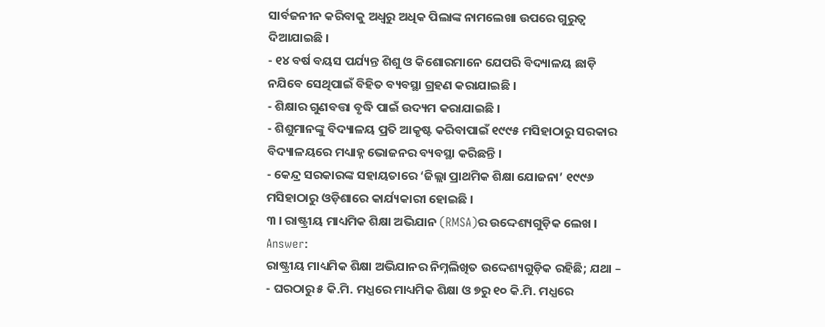ସାର୍ବଜନୀନ କରିବାକୁ ଅଧ୍ଵରୁ ଅଧିକ ପିଲାଙ୍କ ନାମଲେଖା ଉପରେ ଗୁରୁତ୍ବ ଦିଆଯାଇଛି ।
- ୧୪ ବର୍ଷ ବୟସ ପର୍ଯ୍ୟନ୍ତ ଶିଶୁ ଓ କିଶୋରମାନେ ଯେପରି ବିଦ୍ୟାଳୟ ଛାଡ଼ି ନଯିବେ ସେଥିପାଇଁ ବିହିତ ବ୍ୟବସ୍ଥା ଗ୍ରହଣ କରାଯାଇଛି ।
- ଶିକ୍ଷାର ଗୁଣବତ୍ତା ବୃଦ୍ଧି ପାଇଁ ଉଦ୍ୟମ କରାଯାଇଛି ।
- ଶିଶୁମାନଙ୍କୁ ବିଦ୍ୟାଳୟ ପ୍ରତି ଆକୃଷ୍ଟ କରିବାପାଇଁ ୧୯୯୫ ମସିହାଠାରୁ ସରକାର ବିଦ୍ୟାଳୟରେ ମଧ୍ୟାହ୍ନ ଭୋଜନର ବ୍ୟବସ୍ଥା କରିଛନ୍ତି ।
- କେନ୍ଦ୍ର ସରକାରଙ୍କ ସହାୟତାରେ ‘ଜିଲ୍ଲା ପ୍ରାଥମିକ ଶିକ୍ଷା ଯୋଜନା’ ୧୯୯୬ ମସିହାଠାରୁ ଓଡ଼ିଶାରେ କାର୍ଯ୍ୟକାରୀ ହୋଇଛି ।
୩ । ରାଷ୍ଟ୍ରୀୟ ମାଧ୍ୟମିକ ଶିକ୍ଷା ଅଭିଯାନ (RMSA)ର ଉଦ୍ଦେଶ୍ୟଗୁଡ଼ିକ ଲେଖ ।
Answer:
ରାଷ୍ଟ୍ରୀୟ ମାଧ୍ୟମିକ ଶିକ୍ଷା ଅଭିଯାନର ନିମ୍ନଲିଖିତ ଉଦ୍ଦେଶ୍ୟଗୁଡ଼ିକ ରହିଛି; ଯଥା –
- ଘରଠାରୁ ୫ କି.ମି. ମଧ୍ଯରେ ମାଧ୍ୟମିକ ଶିକ୍ଷା ଓ ୭ରୁ ୧୦ କି.ମି. ମଧ୍ଯରେ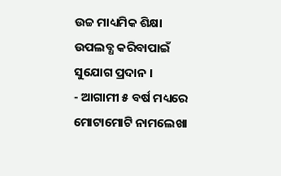ଉଚ୍ଚ ମାଧ୍ୟମିକ ଶିକ୍ଷା ଉପଲବ୍ଧ କରିବାପାଇଁ ସୁଯୋଗ ପ୍ରଦାନ ।
- ଆଗାମୀ ୫ ବର୍ଷ ମଧ୍ୟରେ ମୋଟାମୋଟି ନାମଲେଖା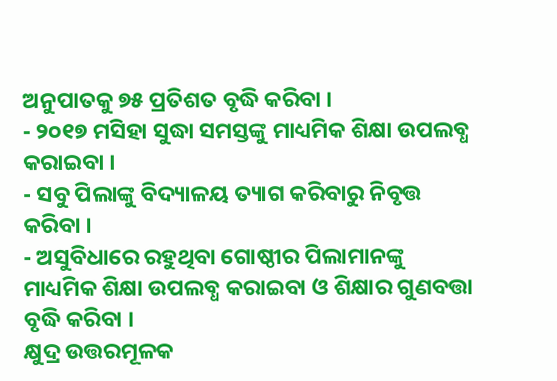ଅନୁପାତକୁ ୭୫ ପ୍ରତିଶତ ବୃଦ୍ଧି କରିବା ।
- ୨୦୧୭ ମସିହା ସୁଦ୍ଧା ସମସ୍ତଙ୍କୁ ମାଧ୍ୟମିକ ଶିକ୍ଷା ଉପଲବ୍ଧ କରାଇବା ।
- ସବୁ ପିଲାଙ୍କୁ ବିଦ୍ୟାଳୟ ତ୍ୟାଗ କରିବାରୁ ନିବୃତ୍ତ କରିବା ।
- ଅସୁବିଧାରେ ରହୁଥିବା ଗୋଷ୍ଠୀର ପିଲାମାନଙ୍କୁ ମାଧ୍ୟମିକ ଶିକ୍ଷା ଉପଲବ୍ଧ କରାଇବା ଓ ଶିକ୍ଷାର ଗୁଣବତ୍ତା ବୃଦ୍ଧି କରିବା ।
କ୍ଷୁଦ୍ର ଉତ୍ତରମୂଳକ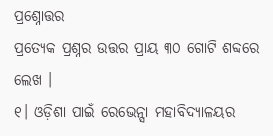ପ୍ରଶ୍ନୋତ୍ତର
ପ୍ରତ୍ୟେକ ପ୍ରଶ୍ନର ଉତ୍ତର ପ୍ରାୟ ୩୦ ଗୋଟି ଶବ୍ଦରେ ଲେଖ ।
୧। ଓଡ଼ିଶା ପାଇଁ ରେଭେନ୍ସା ମହାବିଦ୍ୟାଳୟର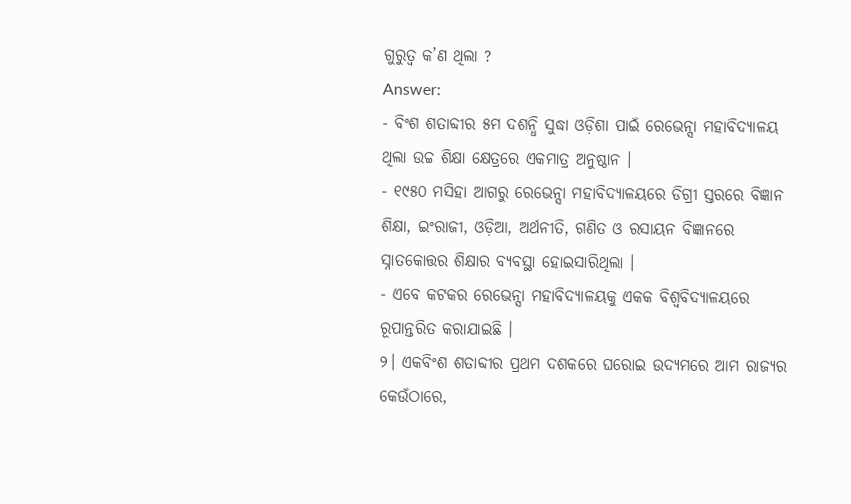ଗୁରୁତ୍ଵ କ’ଣ ଥିଲା ?
Answer:
- ବିଂଶ ଶତାବ୍ଦୀର ୫ମ ଦଶନ୍ଧି ସୁଦ୍ଧା ଓଡ଼ିଶା ପାଇଁ ରେଭେନ୍ସା ମହାବିଦ୍ୟାଳୟ ଥିଲା ଉଚ୍ଚ ଶିକ୍ଷା କ୍ଷେତ୍ରରେ ଏକମାତ୍ର ଅନୁଷ୍ଠାନ ।
- ୧୯୫୦ ମସିହା ଆଗରୁ ରେଭେନ୍ସା ମହାବିଦ୍ୟାଳୟରେ ଡିଗ୍ରୀ ସ୍ତରରେ ବିଜ୍ଞାନ ଶିକ୍ଷା, ଇଂରାଜୀ, ଓଡ଼ିଆ, ଅର୍ଥନୀତି, ଗଣିତ ଓ ରସାୟନ ବିଜ୍ଞାନରେ ସ୍ନାତକୋତ୍ତର ଶିକ୍ଷାର ବ୍ୟବସ୍ଥା ହୋଇସାରିଥିଲା ।
- ଏବେ କଟକର ରେଭେନ୍ସା ମହାବିଦ୍ୟାଳୟକୁ ଏକକ ବିଶ୍ଵବିଦ୍ୟାଳୟରେ ରୂପାନ୍ତରିତ କରାଯାଇଛି ।
୨। ଏକବିଂଶ ଶତାବ୍ଦୀର ପ୍ରଥମ ଦଶକରେ ଘରୋଇ ଉଦ୍ୟମରେ ଆମ ରାଜ୍ୟର କେଉଁଠାରେ,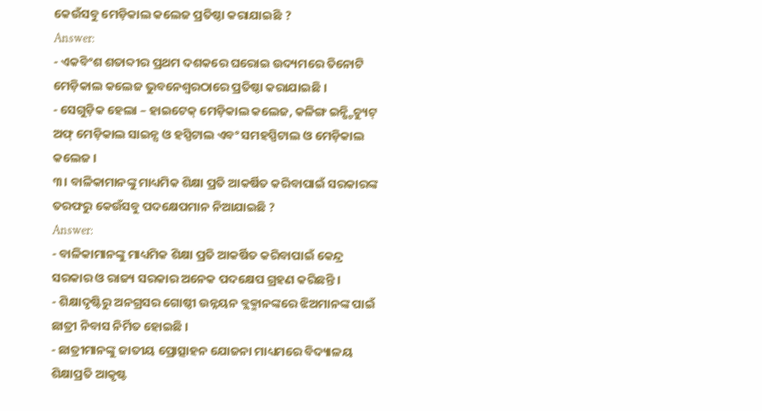କେଉଁସବୁ ମେଡ଼ିକାଲ କଲେଜ ପ୍ରତିଷ୍ଠା କରାଯାଇଛି ?
Answer:
- ଏକବିଂଶ ଶତାବ୍ଦୀର ପ୍ରଥମ ଦଶକରେ ଘରୋଇ ଉଦ୍ୟମରେ ତିନୋଟି ମେଡ଼ିକାଲ କଲେଜ ଭୁବନେଶ୍ୱରଠାରେ ପ୍ରତିଷ୍ଠା କରାଯାଇଛି ।
- ସେଗୁଡ଼ିକ ହେଲା – ହାଇଟେକ୍ ମେଡ଼ିକାଲ କଲେଜ, କଳିଙ୍ଗ ଇନ୍ଷ୍ଟିଚ୍ୟୁଟ୍ ଅଫ୍ ମେଡ଼ିକାଲ ସାଇନ୍ସ ଓ ହସ୍ପିଟାଲ ଏବଂ ସମହସ୍ପିଟାଲ ଓ ମେଡ଼ିକାଲ କଲେଜ ।
୩। ବାଳିକାମାନଙ୍କୁ ମାଧ୍ୟମିକ ଶିକ୍ଷା ପ୍ରତି ଆକର୍ଷିତ କରିବାପାଇଁ ସରକାରଙ୍କ ତରଫରୁ କେଉଁସବୁ ପଦକ୍ଷେପମାନ ନିଆଯାଇଛି ?
Answer:
- ବାଳିକାମାନଙ୍କୁ ମାଧ୍ୟମିକ ଶିକ୍ଷା ପ୍ରତି ଆକର୍ଷିତ କରିବାପାଇଁ କେନ୍ଦ୍ର ସରକାର ଓ ରାଜ୍ୟ ସରକାର ଅନେକ ପଦକ୍ଷେପ ଗ୍ରହଣ କରିଛନ୍ତି ।
- ଶିକ୍ଷାଦୃଷ୍ଟିରୁ ଅନଗ୍ରସର ଗୋଷ୍ଠୀ ଉନ୍ନୟନ ବ୍ଲକ୍ମାନଙ୍କରେ ଝିଅମାନଙ୍କ ପାଇଁ ଛାତ୍ରୀ ନିବାସ ନିର୍ମିତ ହୋଇଛି ।
- ଛାତ୍ରୀମାନଙ୍କୁ ଜାତୀୟ ପ୍ରୋତ୍ସାହନ ଯୋଜନା ମାଧ୍ୟମରେ ବିଦ୍ୟାଳୟ ଶିକ୍ଷାପ୍ରତି ଆକୃଷ୍ଟ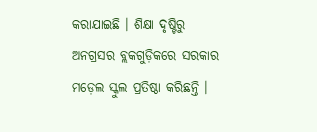କରାଯାଇଛି । ଶିକ୍ଷା ଦୃଷ୍ଟିରୁ ଅନଗ୍ରସର ବ୍ଲକଗୁଡ଼ିକରେ ସରକାର ମଡ଼େଲ ସ୍କୁଲ ପ୍ରତିଷ୍ଠା କରିଛନ୍ତି ।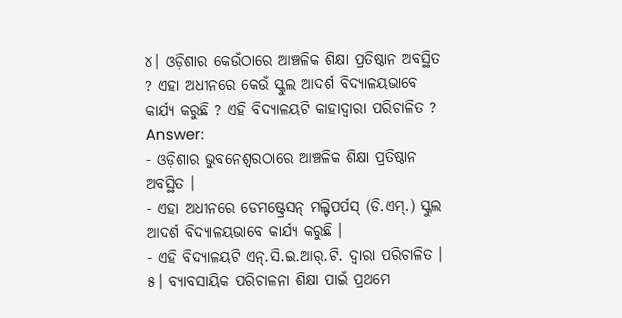୪। ଓଡ଼ିଶାର କେଉଁଠାରେ ଆଞ୍ଚଳିକ ଶିକ୍ଷା ପ୍ରତିଷ୍ଠାନ ଅବସ୍ଥିତ ? ଏହା ଅଧୀନରେ କେଉଁ ସ୍କୁଲ ଆଦର୍ଶ ବିଦ୍ୟାଳୟଭାବେ କାର୍ଯ୍ୟ କରୁଛି ? ଏହି ବିଦ୍ୟାଳୟଟି କାହାଦ୍ଵାରା ପରିଚାଳିତ ?
Answer:
- ଓଡ଼ିଶାର ଭୁବନେଶ୍ୱରଠାରେ ଆଞ୍ଚଳିକ ଶିକ୍ଷା ପ୍ରତିଷ୍ଠାନ ଅବସ୍ଥିତ ।
- ଏହା ଅଧୀନରେ ଡେମଷ୍ଟ୍ରେସନ୍ ମଲ୍ଟିପର୍ପସ୍ (ଡି.ଏମ୍.) ସ୍କୁଲ ଆଦର୍ଶ ବିଦ୍ୟାଳୟଭାବେ କାର୍ଯ୍ୟ କରୁଛି ।
- ଏହି ବିଦ୍ୟାଳୟଟି ଏନ୍.ସି.ଇ.ଆର୍.ଟି. ଦ୍ଵାରା ପରିଚାଳିତ ।
୫। ବ୍ୟାବସାୟିକ ପରିଚାଳନା ଶିକ୍ଷା ପାଇଁ ପ୍ରଥମେ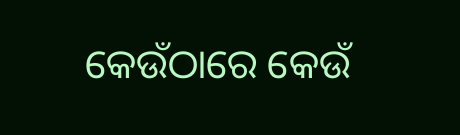କେଉଁଠାରେ କେଉଁ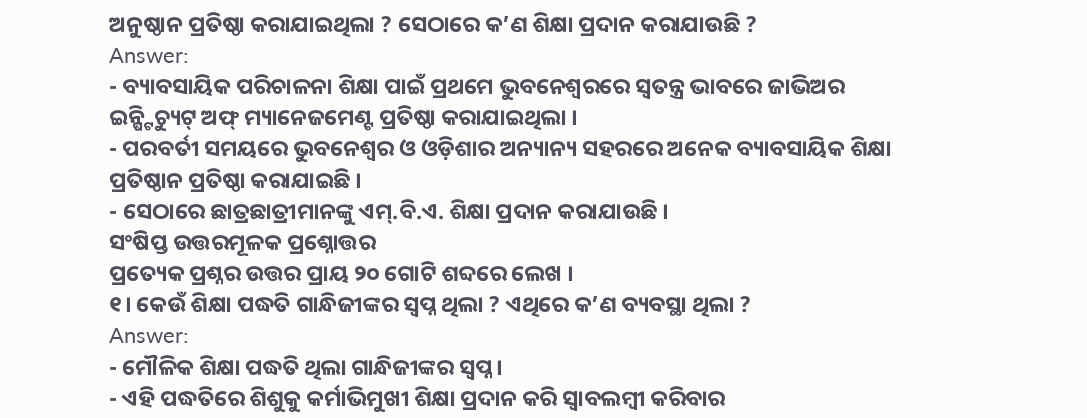ଅନୁଷ୍ଠାନ ପ୍ରତିଷ୍ଠା କରାଯାଇଥିଲା ? ସେଠାରେ କ’ଣ ଶିକ୍ଷା ପ୍ରଦାନ କରାଯାଉଛି ?
Answer:
- ବ୍ୟାବସାୟିକ ପରିଚାଳନା ଶିକ୍ଷା ପାଇଁ ପ୍ରଥମେ ଭୁବନେଶ୍ଵରରେ ସ୍ଵତନ୍ତ୍ର ଭାବରେ ଜାଭିଅର ଇନ୍ଷ୍ଟିଚ୍ୟୁଟ୍ ଅଫ୍ ମ୍ୟାନେଜମେଣ୍ଟ ପ୍ରତିଷ୍ଠା କରାଯାଇଥିଲା ।
- ପରବର୍ତୀ ସମୟରେ ଭୁବନେଶ୍ଵର ଓ ଓଡ଼ିଶାର ଅନ୍ୟାନ୍ୟ ସହରରେ ଅନେକ ବ୍ୟାବସାୟିକ ଶିକ୍ଷା ପ୍ରତିଷ୍ଠାନ ପ୍ରତିଷ୍ଠା କରାଯାଇଛି ।
- ସେଠାରେ ଛାତ୍ରଛାତ୍ରୀମାନଙ୍କୁ ଏମ୍.ବି.ଏ. ଶିକ୍ଷା ପ୍ରଦାନ କରାଯାଉଛି ।
ସଂଷିପ୍ତ ଉତ୍ତରମୂଳକ ପ୍ରଶ୍ନୋତ୍ତର
ପ୍ରତ୍ୟେକ ପ୍ରଶ୍ନର ଉତ୍ତର ପ୍ରାୟ ୨୦ ଗୋଟି ଶବ୍ଦରେ ଲେଖ ।
୧। କେଉଁ ଶିକ୍ଷା ପଦ୍ଧତି ଗାନ୍ଧିଜୀଙ୍କର ସ୍ୱପ୍ନ ଥିଲା ? ଏଥିରେ କ’ଣ ବ୍ୟବସ୍ଥା ଥିଲା ?
Answer:
- ମୌଳିକ ଶିକ୍ଷା ପଦ୍ଧତି ଥିଲା ଗାନ୍ଧିଜୀଙ୍କର ସ୍ବପ୍ନ ।
- ଏହି ପଦ୍ଧତିରେ ଶିଶୁକୁ କର୍ମାଭିମୁଖୀ ଶିକ୍ଷା ପ୍ରଦାନ କରି ସ୍ଵାବଲମ୍ବୀ କରିବାର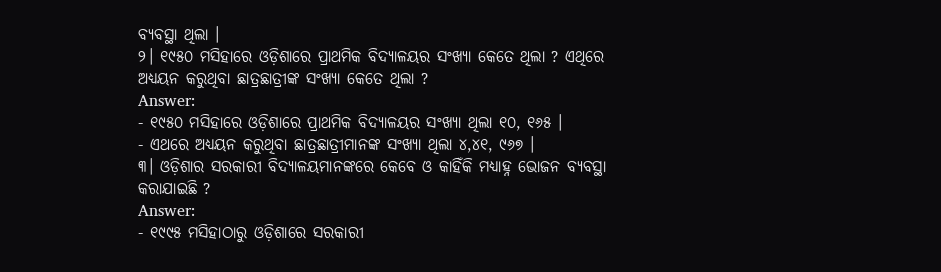ବ୍ୟବସ୍ଥା ଥିଲା ।
୨। ୧୯୫୦ ମସିହାରେ ଓଡ଼ିଶାରେ ପ୍ରାଥମିକ ବିଦ୍ୟାଳୟର ସଂଖ୍ୟା କେତେ ଥିଲା ? ଏଥିରେ ଅଧ୍ୟୟନ କରୁଥିବା ଛାତ୍ରଛାତ୍ରୀଙ୍କ ସଂଖ୍ୟା କେତେ ଥିଲା ?
Answer:
- ୧୯୫୦ ମସିହାରେ ଓଡ଼ିଶାରେ ପ୍ରାଥମିକ ବିଦ୍ୟାଳୟର ସଂଖ୍ୟା ଥିଲା ୧୦, ୧୬୫ ।
- ଏଥରେ ଅଧ୍ୟୟନ କରୁଥିବା ଛାତ୍ରଛାତ୍ରୀମାନଙ୍କ ସଂଖ୍ୟା ଥିଲା ୪,୪୧, ୯୬୭ ।
୩। ଓଡ଼ିଶାର ସରକାରୀ ବିଦ୍ୟାଳୟମାନଙ୍କରେ କେବେ ଓ କାହିଁକି ମଧ୍ୟାହ୍ନ ଭୋଜନ ବ୍ୟବସ୍ଥା କରାଯାଇଛି ?
Answer:
- ୧୯୯୫ ମସିହାଠାରୁ ଓଡ଼ିଶାରେ ସରକାରୀ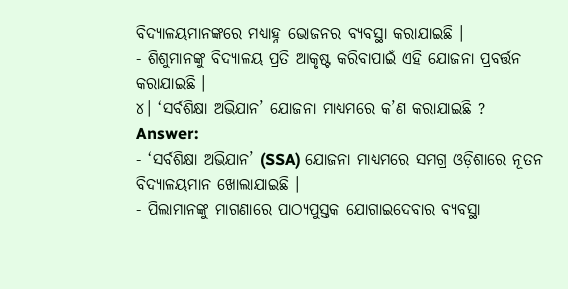ବିଦ୍ୟାଳୟମାନଙ୍କରେ ମଧ୍ୟାହ୍ନ ଭୋଜନର ବ୍ୟବସ୍ଥା କରାଯାଇଛି ।
- ଶିଶୁମାନଙ୍କୁ ବିଦ୍ୟାଳୟ ପ୍ରତି ଆକୃଷ୍ଟ କରିବାପାଇଁ ଏହି ଯୋଜନା ପ୍ରବର୍ତ୍ତନ କରାଯାଇଛି ।
୪। ‘ସର୍ବଶିକ୍ଷା ଅଭିଯାନ’ ଯୋଜନା ମାଧ୍ୟମରେ କ’ଣ କରାଯାଇଛି ?
Answer:
- ‘ସର୍ବଶିକ୍ଷା ଅଭିଯାନ’ (SSA) ଯୋଜନା ମାଧ୍ୟମରେ ସମଗ୍ର ଓଡ଼ିଶାରେ ନୂତନ ବିଦ୍ୟାଳୟମାନ ଖୋଲାଯାଇଛି ।
- ପିଲାମାନଙ୍କୁ ମାଗଣାରେ ପାଠ୍ୟପୁସ୍ତକ ଯୋଗାଇଦେବାର ବ୍ୟବସ୍ଥା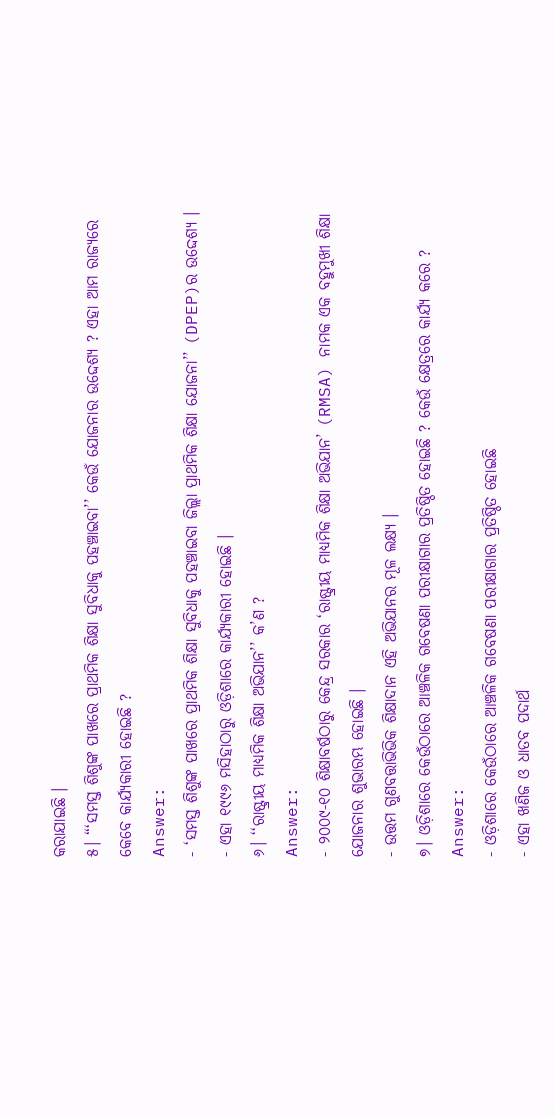କରାଯାଇଛି ।
୫। “‘ସମସ୍ତ ଶିଶୁଙ୍କ ପାଖରେ ପ୍ରାଥମିକ ଶିକ୍ଷା ସୁବିଧାକୁ ପହଞ୍ଚାଇବା’’ କେଉଁ ଯୋଜନାର ଉଦ୍ଦେଶ୍ୟ ? ଏହା ଆମ ରାଜ୍ୟରେ କେବେ କାର୍ଯ୍ୟକାରୀ ହୋଇଛି ?
Answer:
- ‘ସମସ୍ତ ଶିଶୁଙ୍କ ପାଖରେ ପ୍ରାଥମିକ ଶିକ୍ଷା ସୁବିଧାକୁ ପହଞ୍ଚାଇବା ଜିଲ୍ଲା ପ୍ରାଥମିକ ଶିକ୍ଷା ଯୋଜନା’’ (DPEP)ର ଉଦ୍ଦେଶ୍ୟ ।
- ଏହା ୧୯୯୬ ମସିହାଠାରୁ ଓଡ଼ିଶାରେ କାର୍ଯ୍ୟକାରୀ ହୋଇଛି ।
୬। ‘‘ରାଷ୍ଟ୍ରୀୟ ମାଧ୍ୟମିକ ଶିକ୍ଷା ଅଭିଯାନ’’ କ’ଣ ?
Answer:
- ୨୦୦୯-୧୦ ଶିକ୍ଷାବର୍ଷଠାରୁ କେନ୍ଦ୍ର ସରକାର ‘ରାଷ୍ଟ୍ରୀୟ ମାଧ୍ୟମିକ ଶିକ୍ଷା ଅଭିଯାନ’ (RMSA) ନାମକ ଏକ ବହୁମୁଖୀ ଶିକ୍ଷା ଯୋଜନାର ଶୁଭାରମ୍ଭ ହୋଇଛି ।
- ଉତ୍ତମ ଗୁଣବତ୍ତାଭିଭିକ ଶିକ୍ଷାଦାନ ଏହି ଅଭିଯାନର ମୂଳ ଲକ୍ଷ୍ୟ ।
୭। ଓଡ଼ିଶାରେ କେଉଁଠାରେ ଆଞ୍ଚଳିକ ଗବେଷଣା ପରୀକ୍ଷାଗାର ପ୍ରତିଷ୍ଠିତ ହୋଇଛି ? କେଉଁ କ୍ଷେତ୍ରରେ କାର୍ଯ୍ୟ କରେ ?
Answer:
- ଓଡ଼ିଶାରେ କେଉଁଠାରେ ଆଞ୍ଚଳିକ ଗବେଷଣା ପରୀକ୍ଷାଗାର ପ୍ରତିଷ୍ଠିତ ହୋଇଛି
- ଏହା ଖଣିଜ ଓ ଧାତବ ପଦାର୍ଥ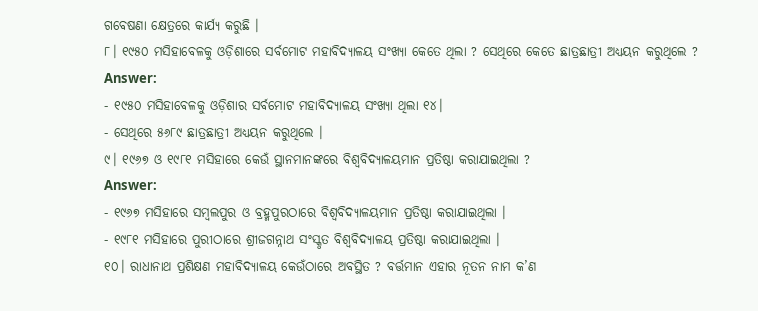ଗବେଷଣା କ୍ଷେତ୍ରରେ କାର୍ଯ୍ୟ କରୁଛି ।
୮। ୧୯୫୦ ମସିହାବେଳକୁ ଓଡ଼ିଶାରେ ସର୍ବମୋଟ ମହାବିଦ୍ୟାଳୟ ସଂଖ୍ୟା କେତେ ଥିଲା ? ସେଥିରେ କେତେ ଛାତ୍ରଛାତ୍ରୀ ଅଧ୍ୟୟନ କରୁଥିଲେ ?
Answer:
- ୧୯୫୦ ମସିହାବେଳକୁ ଓଡ଼ିଶାର ସର୍ବମୋଟ ମହାବିଦ୍ୟାଳୟ ସଂଖ୍ୟା ଥିଲା ୧୪।
- ସେଥିରେ ୫୬୮୯ ଛାତ୍ରଛାତ୍ରୀ ଅଧ୍ୟୟନ କରୁଥିଲେ ।
୯। ୧୯୬୭ ଓ ୧୯୮୧ ମସିହାରେ କେଉଁ ସ୍ଥାନମାନଙ୍କରେ ବିଶ୍ଵବିଦ୍ୟାଳୟମାନ ପ୍ରତିଷ୍ଠା କରାଯାଇଥିଲା ?
Answer:
- ୧୯୬୭ ମସିହାରେ ସମ୍ବଲପୁର ଓ ବ୍ରହ୍ମପୁରଠାରେ ବିଶ୍ୱବିଦ୍ୟାଳୟମାନ ପ୍ରତିଷ୍ଠା କରାଯାଇଥିଲା ।
- ୧୯୮୧ ମସିହାରେ ପୁରୀଠାରେ ଶ୍ରୀଜଗନ୍ନାଥ ସଂସ୍କୃତ ବିଶ୍ୱବିଦ୍ୟାଳୟ ପ୍ରତିଷ୍ଠା କରାଯାଇଥିଲା ।
୧୦। ରାଧାନାଥ ପ୍ରଶିକ୍ଷଣ ମହାବିଦ୍ୟାଳୟ କେଉଁଠାରେ ଅବସ୍ଥିତ ? ବର୍ତ୍ତମାନ ଏହାର ନୂତନ ନାମ କ’ଣ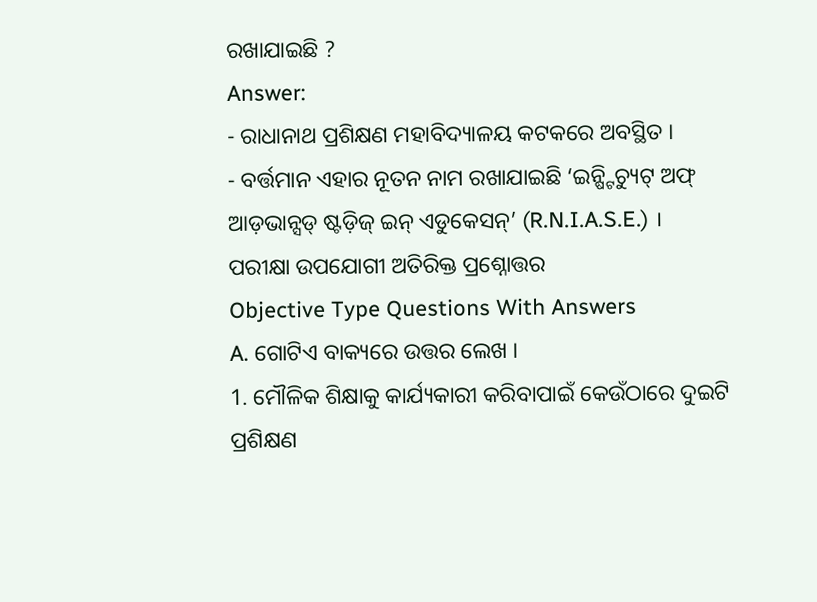ରଖାଯାଇଛି ?
Answer:
- ରାଧାନାଥ ପ୍ରଶିକ୍ଷଣ ମହାବିଦ୍ୟାଳୟ କଟକରେ ଅବସ୍ଥିତ ।
- ବର୍ତ୍ତମାନ ଏହାର ନୂତନ ନାମ ରଖାଯାଇଛି ‘ଇନ୍ଷ୍ଟିଚ୍ୟୁଟ୍ ଅଫ୍ ଆଡ଼ଭାନ୍ସଡ୍ ଷ୍ଟଡ଼ିଜ୍ ଇନ୍ ଏଡୁକେସନ୍’ (R.N.I.A.S.E.) ।
ପରୀକ୍ଷା ଉପଯୋଗୀ ଅତିରିକ୍ତ ପ୍ରଶ୍ନୋତ୍ତର
Objective Type Questions With Answers
A. ଗୋଟିଏ ବାକ୍ୟରେ ଉତ୍ତର ଲେଖ ।
1. ମୌଳିକ ଶିକ୍ଷାକୁ କାର୍ଯ୍ୟକାରୀ କରିବାପାଇଁ କେଉଁଠାରେ ଦୁଇଟି ପ୍ରଶିକ୍ଷଣ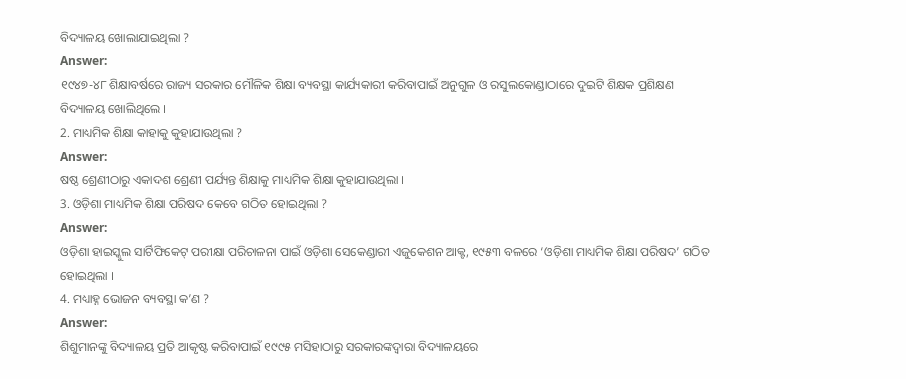ବିଦ୍ୟାଳୟ ଖୋଲାଯାଇଥିଲା ?
Answer:
୧୯୪୭-୪୮ ଶିକ୍ଷାବର୍ଷରେ ରାଜ୍ୟ ସରକାର ମୌଳିକ ଶିକ୍ଷା ବ୍ୟବସ୍ଥା କାର୍ଯ୍ୟକାରୀ କରିବାପାଇଁ ଅନୁଗୁଳ ଓ ରସୁଲକୋଣ୍ଡାଠାରେ ଦୁଇଟି ଶିକ୍ଷକ ପ୍ରଶିକ୍ଷଣ ବିଦ୍ୟାଳୟ ଖୋଲିଥିଲେ ।
2. ମାଧ୍ୟମିକ ଶିକ୍ଷା କାହାକୁ କୁହାଯାଉଥିଲା ?
Answer:
ଷଷ୍ଠ ଶ୍ରେଣୀଠାରୁ ଏକାଦଶ ଶ୍ରେଣୀ ପର୍ଯ୍ୟନ୍ତ ଶିକ୍ଷାକୁ ମାଧ୍ୟମିକ ଶିକ୍ଷା କୁହାଯାଉଥିଲା ।
3. ଓଡ଼ିଶା ମାଧ୍ୟମିକ ଶିକ୍ଷା ପରିଷଦ କେବେ ଗଠିତ ହୋଇଥିଲା ?
Answer:
ଓଡ଼ିଶା ହାଇସ୍କୁଲ ସାର୍ଟିଫିକେଟ୍ ପରୀକ୍ଷା ପରିଚାଳନା ପାଇଁ ଓଡ଼ିଶା ସେକେଣ୍ଡାରୀ ଏଜୁକେଶନ ଆକ୍ଟ, ୧୯୫୩ ବଳରେ ‘ଓଡ଼ିଶା ମାଧ୍ୟମିକ ଶିକ୍ଷା ପରିଷଦ’ ଗଠିତ ହୋଇଥିଲା ।
4. ମଧ୍ୟାହ୍ନ ଭୋଜନ ବ୍ୟବସ୍ଥା କ’ଣ ?
Answer:
ଶିଶୁମାନଙ୍କୁ ବିଦ୍ୟାଳୟ ପ୍ରତି ଆକୃଷ୍ଟ କରିବାପାଇଁ ୧୯୯୫ ମସିହାଠାରୁ ସରକାରଙ୍କଦ୍ୱାରା ବିଦ୍ୟାଳୟରେ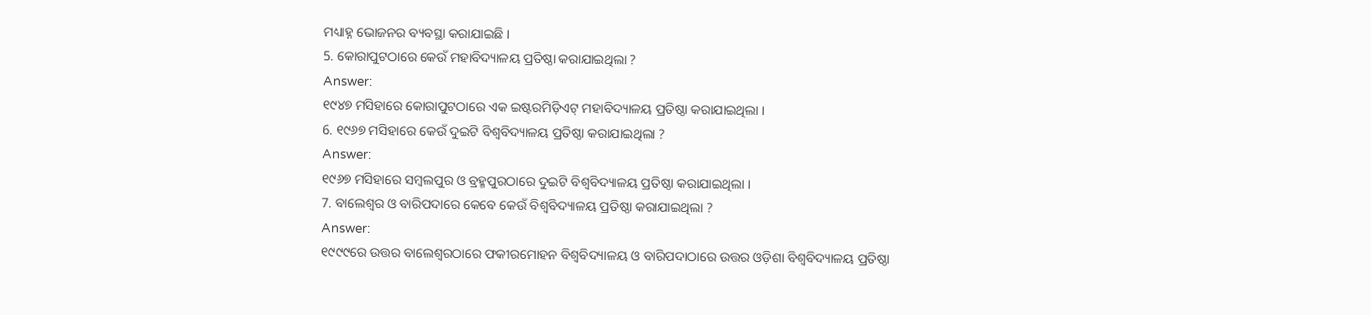ମଧ୍ୟାହ୍ନ ଭୋଜନର ବ୍ୟବସ୍ଥା କରାଯାଇଛି ।
5. କୋରାପୁଟଠାରେ କେଉଁ ମହାବିଦ୍ୟାଳୟ ପ୍ରତିଷ୍ଠା କରାଯାଇଥିଲା ?
Answer:
୧୯୪୭ ମସିହାରେ କୋରାପୁଟଠାରେ ଏକ ଇଷ୍ଟରମିଡ଼ିଏଟ୍ ମହାବିଦ୍ୟାଳୟ ପ୍ରତିଷ୍ଠା କରାଯାଇଥିଲା ।
6. ୧୯୬୭ ମସିହାରେ କେଉଁ ଦୁଇଟି ବିଶ୍ଵବିଦ୍ୟାଳୟ ପ୍ରତିଷ୍ଠା କରାଯାଇଥିଲା ?
Answer:
୧୯୬୭ ମସିହାରେ ସମ୍ବଲପୁର ଓ ବ୍ରହ୍ମପୁରଠାରେ ଦୁଇଟି ବିଶ୍ଵବିଦ୍ୟାଳୟ ପ୍ରତିଷ୍ଠା କରାଯାଇଥିଲା ।
7. ବାଲେଶ୍ଵର ଓ ବାରିପଦାରେ କେବେ କେଉଁ ବିଶ୍ଵବିଦ୍ୟାଳୟ ପ୍ରତିଷ୍ଠା କରାଯାଇଥିଲା ?
Answer:
୧୯୯୯ରେ ଉତ୍ତର ବାଲେଶ୍ଵରଠାରେ ଫକୀରମୋହନ ବିଶ୍ବବିଦ୍ୟାଳୟ ଓ ବାରିପଦାଠାରେ ଉତ୍ତର ଓଡ଼ିଶା ବିଶ୍ୱବିଦ୍ୟାଳୟ ପ୍ରତିଷ୍ଠା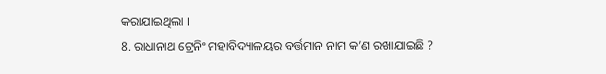କରାଯାଇଥିଲା ।
8. ରାଧାନାଥ ଟ୍ରେନିଂ ମହାବିଦ୍ୟାଳୟର ବର୍ତ୍ତମାନ ନାମ କ’ଣ ରଖାଯାଇଛି ?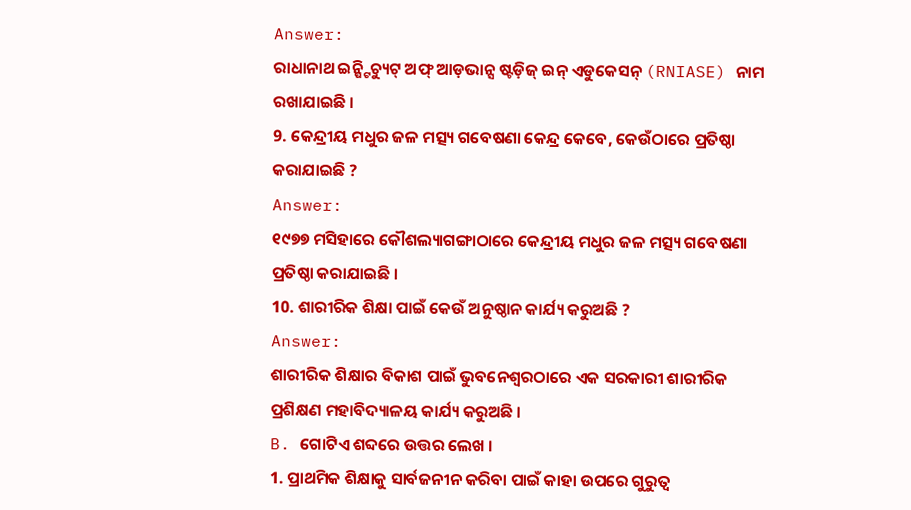Answer:
ରାଧାନାଥ ଇନ୍ଷ୍ଟିଚ୍ୟୁଟ୍ ଅଫ୍ ଆଡ଼ଭାନ୍ସ ଷ୍ଟଡ଼ିଜ୍ ଇନ୍ ଏଡୁକେସନ୍ (RNIASE) ନାମ ରଖାଯାଇଛି ।
9. କେନ୍ଦ୍ରୀୟ ମଧୁର ଜଳ ମତ୍ସ୍ୟ ଗବେଷଣା କେନ୍ଦ୍ର କେବେ, କେଉଁଠାରେ ପ୍ରତିଷ୍ଠା କରାଯାଇଛି ?
Answer:
୧୯୭୭ ମସିହାରେ କୌଶଲ୍ୟାଗଙ୍ଗାଠାରେ କେନ୍ଦ୍ରୀୟ ମଧୁର ଜଳ ମତ୍ସ୍ୟ ଗବେଷଣା ପ୍ରତିଷ୍ଠା କରାଯାଇଛି ।
10. ଶାରୀରିକ ଶିକ୍ଷା ପାଇଁ କେଉଁ ଅନୁଷ୍ଠାନ କାର୍ଯ୍ୟ କରୁଅଛି ?
Answer:
ଶାରୀରିକ ଶିକ୍ଷାର ବିକାଶ ପାଇଁ ଭୁବନେଶ୍ୱରଠାରେ ଏକ ସରକାରୀ ଶାରୀରିକ ପ୍ରଶିକ୍ଷଣ ମହାବିଦ୍ୟାଳୟ କାର୍ଯ୍ୟ କରୁଅଛି ।
B. ଗୋଟିଏ ଶବ୍ଦରେ ଉତ୍ତର ଲେଖ ।
1. ପ୍ରାଥମିକ ଶିକ୍ଷାକୁ ସାର୍ବଜନୀନ କରିବା ପାଇଁ କାହା ଉପରେ ଗୁରୁତ୍ୱ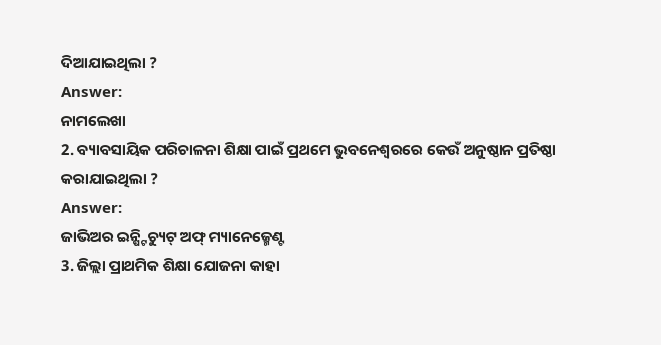ଦିଆଯାଇଥିଲା ?
Answer:
ନାମଲେଖା
2. ବ୍ୟାବସାୟିକ ପରିଚାଳନା ଶିକ୍ଷା ପାଇଁ ପ୍ରଥମେ ଭୁବନେଶ୍ବରରେ କେଉଁ ଅନୁଷ୍ଠାନ ପ୍ରତିଷ୍ଠା କରାଯାଇଥିଲା ?
Answer:
ଜାଭିଅର ଇନ୍ଷ୍ଟିଚ୍ୟୁଟ୍ ଅଫ୍ ମ୍ୟାନେଜ୍ମେଣ୍ଟ
3. ଜିଲ୍ଲା ପ୍ରାଥମିକ ଶିକ୍ଷା ଯୋଜନା କାହା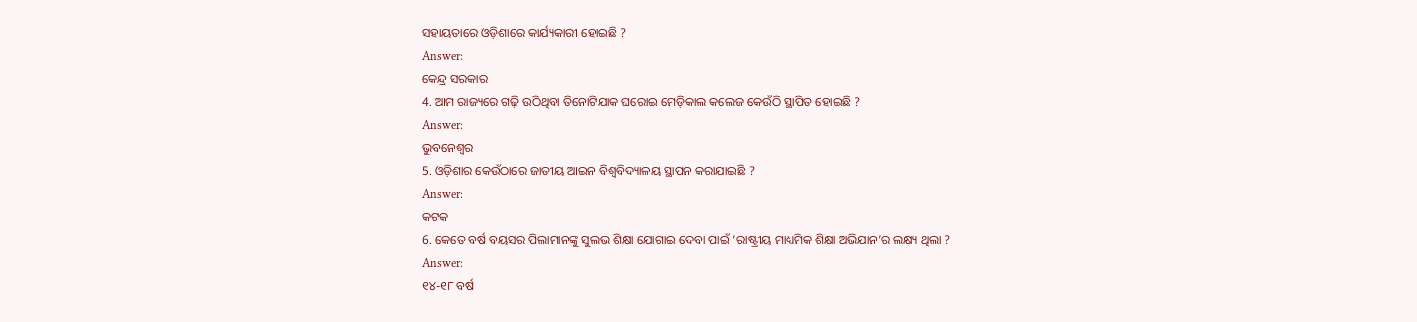ସହାୟତାରେ ଓଡ଼ିଶାରେ କାର୍ଯ୍ୟକାରୀ ହୋଇଛି ?
Answer:
କେନ୍ଦ୍ର ସରକାର
4. ଆମ ରାଜ୍ୟରେ ଗଢ଼ି ଉଠିଥିବା ତିନୋଟିଯାକ ଘରୋଇ ମେଡ଼ିକାଲ କଲେଜ କେଉଁଠି ସ୍ଥାପିତ ହୋଇଛି ?
Answer:
ଭୁବନେଶ୍ୱର
5. ଓଡ଼ିଶାର କେଉଁଠାରେ ଜାତୀୟ ଆଇନ ବିଶ୍ବବିଦ୍ୟାଳୟ ସ୍ଥାପନ କରାଯାଇଛି ?
Answer:
କଟକ
6. କେତେ ବର୍ଷ ବୟସର ପିଲାମାନଙ୍କୁ ସୁଲଭ ଶିକ୍ଷା ଯୋଗାଇ ଦେବା ପାଇଁ ‘ରାଷ୍ଟ୍ରୀୟ ମାଧ୍ୟମିକ ଶିକ୍ଷା ଅଭିଯାନ’ର ଲକ୍ଷ୍ୟ ଥିଲା ?
Answer:
୧୪-୧୮ ବର୍ଷ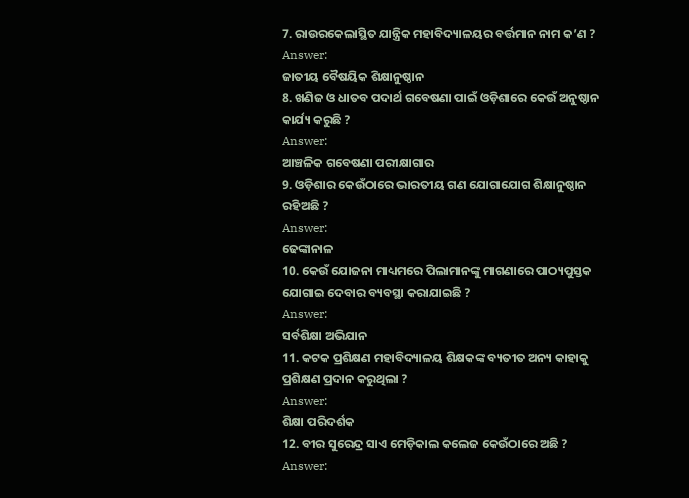7. ରାଉରକେଲାସ୍ଥିତ ଯାନ୍ତ୍ରିକ ମହାବିଦ୍ୟାଳୟର ବର୍ତ୍ତମାନ ନାମ କ’ଣ ?
Answer:
ଜାତୀୟ ବୈଷୟିକ ଶିକ୍ଷାନୁଷ୍ଠାନ
8. ଖଣିଜ ଓ ଧାତବ ପଦାର୍ଥ ଗବେଷଣା ପାଇଁ ଓଡ଼ିଶାରେ କେଉଁ ଅନୁଷ୍ଠାନ କାର୍ଯ୍ୟ କରୁଛି ?
Answer:
ଆଞ୍ଚଳିକ ଗବେଷଣା ପରୀକ୍ଷାଗାର
9. ଓଡ଼ିଶାର କେଉଁଠାରେ ଭାରତୀୟ ଗଣ ଯୋଗାଯୋଗ ଶିକ୍ଷାନୁଷ୍ଠାନ ରହିଅଛି ?
Answer:
ଢେଙ୍କାନାଳ
10. କେଉଁ ଯୋଜନା ମାଧ୍ୟମରେ ପିଲାମାନଙ୍କୁ ମାଗଣାରେ ପାଠ୍ୟପୁସ୍ତକ ଯୋଗାଇ ଦେବାର ବ୍ୟବସ୍ଥା କରାଯାଇଛି ?
Answer:
ସର୍ବଶିକ୍ଷା ଅଭିଯାନ
11. କଟକ ପ୍ରଶିକ୍ଷଣ ମହାବିଦ୍ୟାଳୟ ଶିକ୍ଷକଙ୍କ ବ୍ୟତୀତ ଅନ୍ୟ କାହାକୁ ପ୍ରଶିକ୍ଷଣ ପ୍ରଦାନ କରୁଥିଲା ?
Answer:
ଶିକ୍ଷା ପରିଦର୍ଶକ
12. ବୀର ସୁରେନ୍ଦ୍ର ସାଏ ମେଡ଼ିକାଲ କଲେଜ କେଉଁଠାରେ ଅଛି ?
Answer: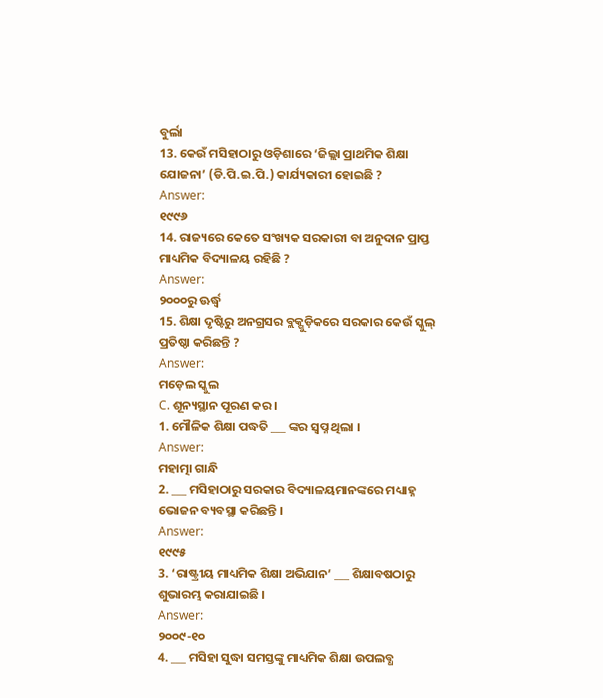ବୁର୍ଲା
13. କେଉଁ ମସିହାଠାରୁ ଓଡ଼ିଶାରେ ‘ଜିଲ୍ଲା ପ୍ରାଥମିକ ଶିକ୍ଷା ଯୋଜନା’ (ଡି.ପି.ଇ.ପି.) କାର୍ଯ୍ୟକାରୀ ହୋଇଛି ?
Answer:
୧୯୯୬
14. ରାଜ୍ୟରେ କେତେ ସଂଖ୍ୟକ ସରକାରୀ ବା ଅନୁଦାନ ପ୍ରାପ୍ତ ମାଧ୍ୟମିକ ବିଦ୍ୟାଳୟ ରହିଛି ?
Answer:
୨୦୦୦ରୁ ଊର୍ଦ୍ଧ୍ୱ
15. ଶିକ୍ଷା ଦୃଷ୍ଟିରୁ ଅନଗ୍ରସର ବ୍ଲକ୍ଗୁଡ଼ିକରେ ସରକାର କେଉଁ ସ୍କୁଲ୍ ପ୍ରତିଷ୍ଠା କରିଛନ୍ତି ?
Answer:
ମଡ଼େଲ ସ୍କୁଲ
C. ଶୂନ୍ୟସ୍ଥାନ ପୂରଣ କର ।
1. ମୌଳିକ ଶିକ୍ଷା ପଦ୍ଧତି ___ ଙ୍କର ସ୍ଵପ୍ନ ଥିଲା ।
Answer:
ମହାତ୍ମା ଗାନ୍ଧି
2. ___ ମସିହାଠାରୁ ସରକାର ବିଦ୍ୟାଳୟମାନଙ୍କରେ ମଧ୍ୟାହ୍ନ ଭୋଜନ ବ୍ୟବସ୍ଥା କରିଛନ୍ତି ।
Answer:
୧୯୯୫
3. ‘ରାଷ୍ଟ୍ରୀୟ ମାଧ୍ୟମିକ ଶିକ୍ଷା ଅଭିଯାନ’ ___ ଶିକ୍ଷାବଷଠାରୁ ଶୁଭାରମ୍ଭ କରାଯାଇଛି ।
Answer:
୨୦୦୯-୧୦
4. ___ ମସିହା ସୁଦ୍ଧା ସମସ୍ତଙ୍କୁ ମାଧ୍ୟମିକ ଶିକ୍ଷା ଉପଲବ୍ଧ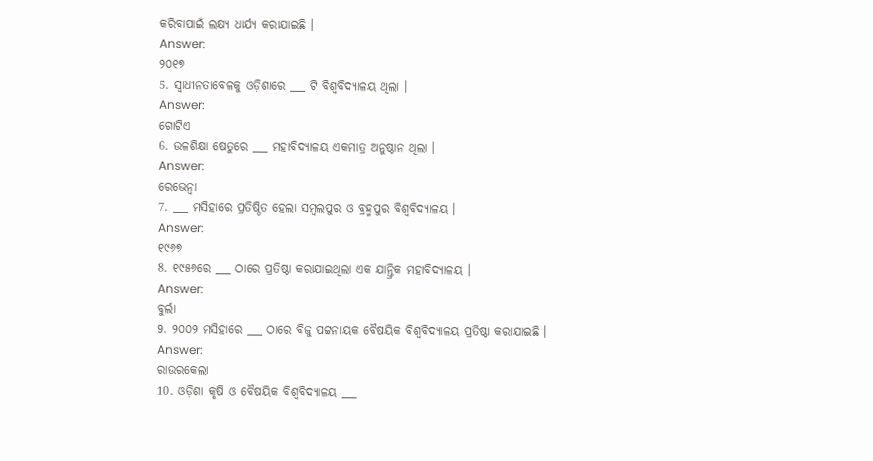କରିବାପାଇଁ ଲକ୍ଷ୍ୟ ଧାର୍ଯ୍ୟ କରାଯାଇଛି ।
Answer:
୨୦୧୭
5. ସ୍ଵାଧୀନତାବେଳକୁ ଓଡ଼ିଶାରେ ___ ଟି ବିଶ୍ୱବିଦ୍ୟାଳୟ ଥିଲା ।
Answer:
ଗୋଟିଏ
6. ଉଳଶିକ୍ଷା ଷେତୁରେ ___ ମହାବିଦ୍ୟାଳୟ ଏକମାତ୍ର ଅନୁଷ୍ଠାନ ଥିଲା ।
Answer:
ରେଭେନ୍ୱା
7. ___ ମସିହାରେ ପ୍ରତିଷ୍ଠିତ ହେଲା ସମ୍ବଲପୁର ଓ ବ୍ରହ୍ମପୁର ବିଶ୍ୱବିଦ୍ୟାଳୟ ।
Answer:
୧୯୬୭
8. ୧୯୫୬ରେ ___ ଠାରେ ପ୍ରତିଷ୍ଠା କରାଯାଇଥିଲା ଏକ ଯାନ୍ତ୍ରିକ ମହାବିଦ୍ୟାଳୟ ।
Answer:
ବୁର୍ଲା
9. ୨୦୦୨ ମସିହାରେ ___ ଠାରେ ବିଜୁ ପଟ୍ଟନାୟକ ବୈଷୟିକ ବିଶ୍ୱବିଦ୍ୟାଳୟ ପ୍ରତିଷ୍ଠା କରାଯାଇଛି ।
Answer:
ରାଉରକେଲା
10. ଓଡ଼ିଶା କୃଷି ଓ ବୈଷୟିକ ବିଶ୍ଵବିଦ୍ୟାଳୟ ___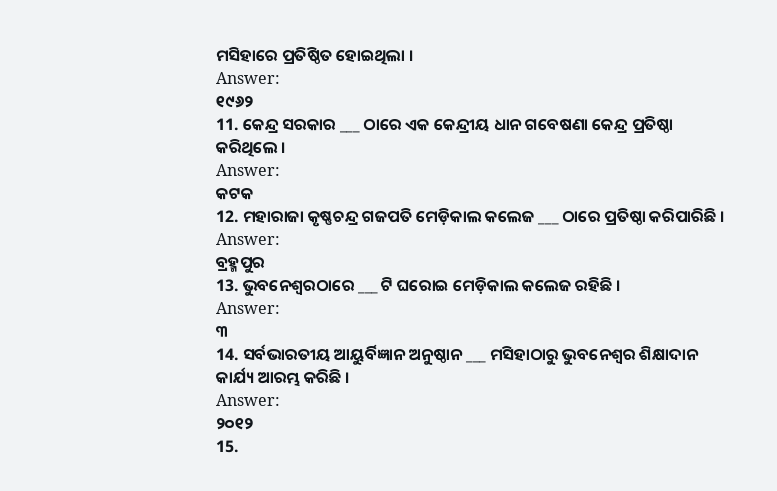ମସିହାରେ ପ୍ରତିଷ୍ଠିତ ହୋଇଥିଲା ।
Answer:
୧୯୬୨
11. କେନ୍ଦ୍ର ସରକାର ___ ଠାରେ ଏକ କେନ୍ଦ୍ରୀୟ ଧାନ ଗବେଷଣା କେନ୍ଦ୍ର ପ୍ରତିଷ୍ଠା କରିଥିଲେ ।
Answer:
କଟକ
12. ମହାରାଜା କୃଷ୍ଣଚନ୍ଦ୍ର ଗଜପତି ମେଡ଼ିକାଲ କଲେଜ ___ ଠାରେ ପ୍ରତିଷ୍ଠା କରିପାରିଛି ।
Answer:
ବ୍ରହ୍ମପୁର
13. ଭୁବନେଶ୍ୱରଠାରେ ___ ଟି ଘରୋଇ ମେଡ଼ିକାଲ କଲେଜ ରହିଛି ।
Answer:
୩
14. ସର୍ବଭାରତୀୟ ଆୟୁର୍ବିଜ୍ଞାନ ଅନୁଷ୍ଠାନ ___ ମସିହାଠାରୁ ଭୁବନେଶ୍ୱର ଶିକ୍ଷାଦାନ କାର୍ଯ୍ୟ ଆରମ୍ଭ କରିଛି ।
Answer:
୨୦୧୨
15.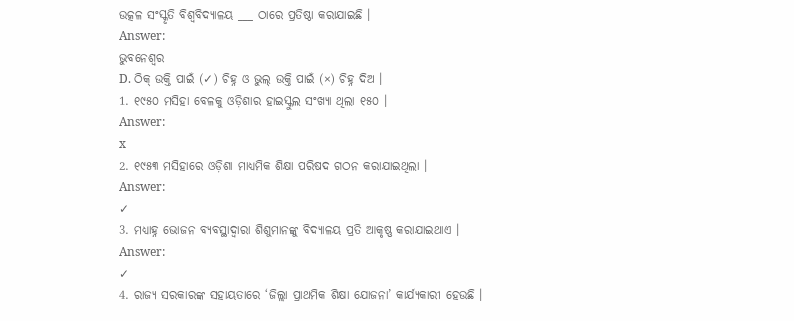ଉତ୍କଳ ସଂସ୍କୃତି ବିଶ୍ୱବିଦ୍ୟାଳୟ ___ ଠାରେ ପ୍ରତିଷ୍ଠା କରାଯାଇଛି ।
Answer:
ଭୁବନେଶ୍ୱର
D. ଠିକ୍ ଉକ୍ତି ପାଇଁ (✓) ଚିହ୍ନ ଓ ଭୁଲ୍ ଉକ୍ତି ପାଇଁ (×) ଚିହ୍ନ ଦିଅ ।
1. ୧୯୫୦ ମସିହା ବେଳକୁ ଓଡ଼ିଶାର ହାଇସ୍କୁଲ ସଂଖ୍ୟା ଥିଲା ୧୫୦ ।
Answer:
x
2. ୧୯୫୩ ମସିହାରେ ଓଡ଼ିଶା ମାଧ୍ୟମିକ ଶିକ୍ଷା ପରିଷଦ ଗଠନ କରାଯାଇଥିଲା ।
Answer:
✓
3. ମଧ୍ୟାହ୍ନ ଭୋଜନ ବ୍ୟବସ୍ଥାଦ୍ୱାରା ଶିଶୁମାନଙ୍କୁ ବିଦ୍ୟାଳୟ ପ୍ରତି ଆକୃଷ୍ଣ କରାଯାଇଥାଏ ।
Answer:
✓
4. ରାଜ୍ୟ ସରକାରଙ୍କ ସହାୟତାରେ ‘ଜିଲ୍ଲା ପ୍ରାଥମିକ ଶିକ୍ଷା ଯୋଜନା’ କାର୍ଯ୍ୟକାରୀ ହେଉଛି ।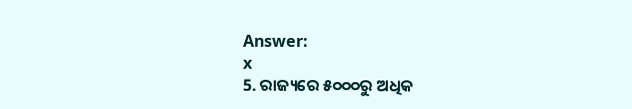Answer:
x
5. ରାଜ୍ୟରେ ୫୦୦୦ରୁ ଅଧିକ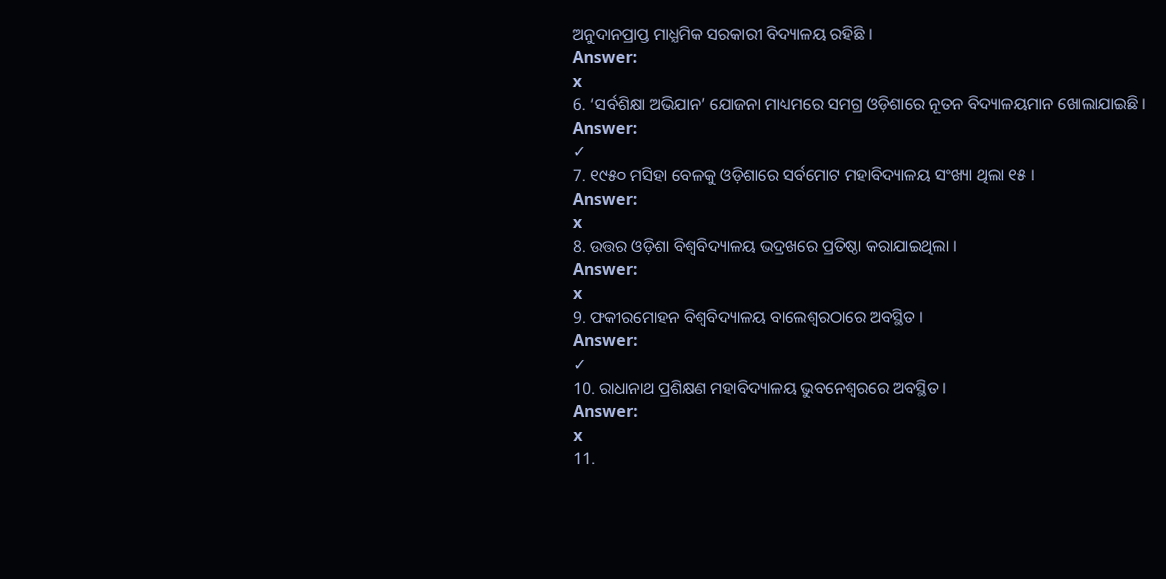ଅନୁଦାନପ୍ରାପ୍ତ ମାଧ୍ଯମିକ ସରକାରୀ ବିଦ୍ୟାଳୟ ରହିଛି ।
Answer:
x
6. ‘ସର୍ବଶିକ୍ଷା ଅଭିଯାନ’ ଯୋଜନା ମାଧ୍ୟମରେ ସମଗ୍ର ଓଡ଼ିଶାରେ ନୂତନ ବିଦ୍ୟାଳୟମାନ ଖୋଲାଯାଇଛି ।
Answer:
✓
7. ୧୯୫୦ ମସିହା ବେଳକୁ ଓଡ଼ିଶାରେ ସର୍ବମୋଟ ମହାବିଦ୍ୟାଳୟ ସଂଖ୍ୟା ଥିଲା ୧୫ ।
Answer:
x
8. ଉତ୍ତର ଓଡ଼ିଶା ବିଶ୍ଵବିଦ୍ୟାଳୟ ଭଦ୍ରଖରେ ପ୍ରତିଷ୍ଠା କରାଯାଇଥିଲା ।
Answer:
x
9. ଫକୀରମୋହନ ବିଶ୍ବବିଦ୍ୟାଳୟ ବାଲେଶ୍ଵରଠାରେ ଅବସ୍ଥିତ ।
Answer:
✓
10. ରାଧାନାଥ ପ୍ରଶିକ୍ଷଣ ମହାବିଦ୍ୟାଳୟ ଭୁବନେଶ୍ଵରରେ ଅବସ୍ଥିତ ।
Answer:
x
11.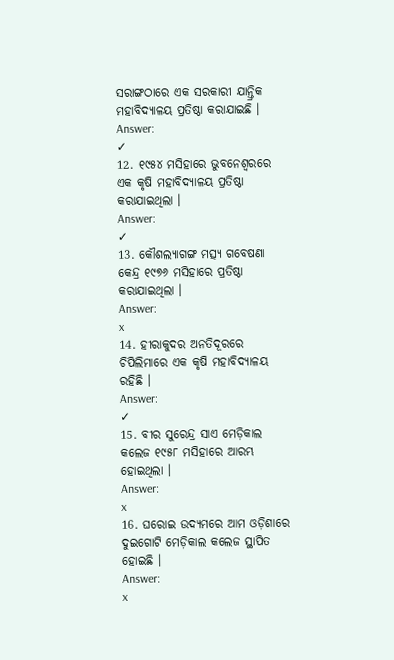ସରାଙ୍ଗଠାରେ ଏକ ସରକାରୀ ଯାନ୍ତ୍ରିକ ମହାବିଦ୍ୟାଳୟ ପ୍ରତିଷ୍ଠା କରାଯାଇଛି ।
Answer:
✓
12. ୧୯୫୪ ମସିହାରେ ଭୁବନେଶ୍ଵରରେ ଏକ କୃଷି ମହାବିଦ୍ୟାଳୟ ପ୍ରତିଷ୍ଠା କରାଯାଇଥିଲା ।
Answer:
✓
13. କୌଶଲ୍ୟାଗଙ୍ଗ ମତ୍ସ୍ୟ ଗବେଷଣା କେନ୍ଦ୍ର ୧୯୭୬ ମସିହାରେ ପ୍ରତିଷ୍ଠା କରାଯାଇଥିଲା ।
Answer:
x
14. ହୀରାକୁଦର ଅନତିଦୂରରେ ଚିପିଲିମାରେ ଏକ କୃଷି ମହାବିଦ୍ୟାଳୟ ରହିଛି ।
Answer:
✓
15. ବୀର ସୁରେନ୍ଦ୍ର ସାଏ ମେଡ଼ିକାଲ କଲେଜ ୧୯୫୮ ମସିହାରେ ଆରମ୍ଭ ହୋଇଥିଲା ।
Answer:
x
16. ଘରୋଇ ଉଦ୍ୟମରେ ଆମ ଓଡ଼ିଶାରେ ଦୁଇଗୋଟି ମେଡ଼ିକାଲ କଲେଜ ସ୍ଥାପିତ ହୋଇଛି ।
Answer:
x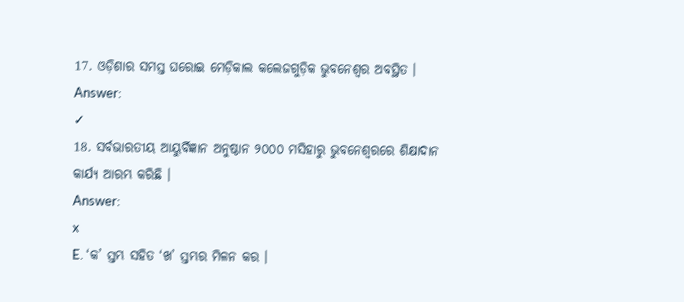17. ଓଡ଼ିଶାର ସମସ୍ତ ଘରୋଇ ମେଡ଼ିକାଲ କଲେଜଗୁଡ଼ିକ ଭୁବନେଶ୍ଵର ଅବସ୍ଥିତ ।
Answer:
✓
18. ସର୍ବଭାରତୀୟ ଆୟୁର୍ବିଜ୍ଞାନ ଅନୁଷ୍ଠାନ ୨୦୦୦ ମସିହାରୁ ଭୁବନେଶ୍ଵରରେ ଶିକ୍ଷାଦାନ କାର୍ଯ୍ୟ ଆରମ୍ଭ କରିଛି ।
Answer:
x
E. ‘କ’ ସ୍ତମ୍ଭ ସହିତ ‘ଖ’ ସ୍ତମ୍ଭର ମିଳନ କର ।